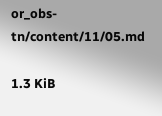or_obs-tn/content/11/05.md

1.3 KiB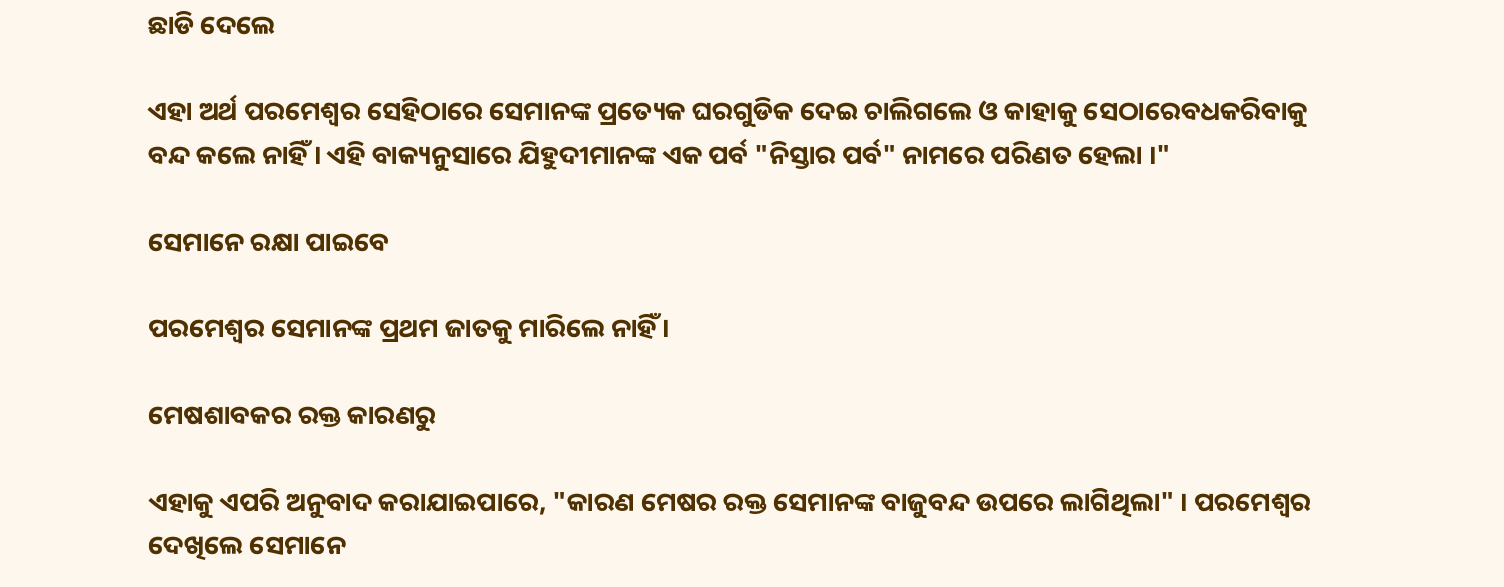ଛାଡି ଦେଲେ

ଏହା ଅର୍ଥ ପରମେଶ୍ଵର ସେହିଠାରେ ସେମାନଙ୍କ ପ୍ରତ୍ୟେକ ଘରଗୁଡିକ ଦେଇ ଚାଲିଗଲେ ଓ କାହାକୁ ସେଠାରେବଧକରିବାକୁ ବନ୍ଦ କଲେ ନାହିଁ । ଏହି ବାକ୍ୟନୁସାରେ ଯିହୁଦୀମାନଙ୍କ ଏକ ପର୍ବ "ନିସ୍ତାର ପର୍ବ" ନାମରେ ପରିଣତ ହେଲା ।"

ସେମାନେ ରକ୍ଷା ପାଇବେ

ପରମେଶ୍ଵର ସେମାନଙ୍କ ପ୍ରଥମ ଜାତକୁ ମାରିଲେ ନାହିଁ ।

ମେଷଶାବକର ରକ୍ତ କାରଣରୁ

ଏହାକୁ ଏପରି ଅନୁବାଦ କରାଯାଇପାରେ, "କାରଣ ମେଷର ରକ୍ତ ସେମାନଙ୍କ ବାଜୁବନ୍ଦ ଉପରେ ଲାଗିଥିଲା" । ପରମେଶ୍ବର ଦେଖିଲେ ସେମାନେ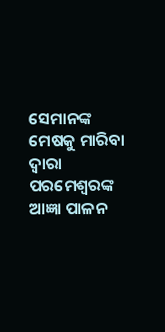ସେମାନଙ୍କ ମେଷକୁ ମାରିବା ଦ୍ଵାରା ପରମେଶ୍ଵରଙ୍କ ଆଜ୍ଞା ପାଳନ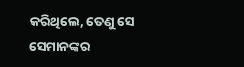କରିଥିଲେ, ତେଣୁ ସେ ସେମାନଙ୍କର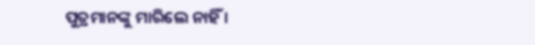ପୁତ୍ରମାନଙ୍କୁ ମାରିଲେ ନାହିଁ ।